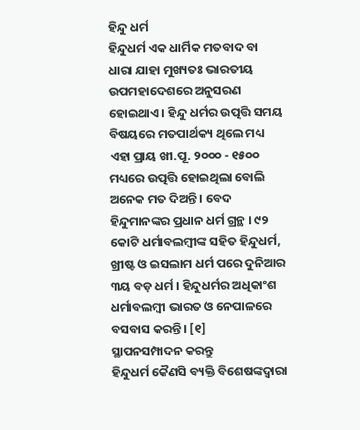ହିନ୍ଦୁ ଧର୍ମ
ହିନ୍ଦୁଧର୍ମ ଏକ ଧାର୍ମିକ ମତବାଦ ବା ଧାରା ଯାହା ମୁଖ୍ୟତଃ ଭାରତୀୟ ଉପମହାଦେଶରେ ଅନୁସରଣ ହୋଇଥାଏ । ହିନ୍ଦୁ ଧର୍ମର ଉତ୍ପତ୍ତି ସମୟ ବିଷୟରେ ମତପାର୍ଥକ୍ୟ ଥିଲେ ମଧ୍ୟ ଏହା ପ୍ରାୟ ଖୀ.ପୂ. ୨୦୦୦ - ୧୫୦୦ ମଧ୍ୟରେ ଉତ୍ପତ୍ତି ହୋଇଥିଲା ବୋଲି ଅନେକ ମତ ଦିଅନ୍ତି । ବେଦ ହିନ୍ଦୁମାନଙ୍କର ପ୍ରଧାନ ଧର୍ମ ଗ୍ରନ୍ଥ । ୯୨ କୋଟି ଧର୍ମାବଲମ୍ବୀଙ୍କ ସହିତ ହିନ୍ଦୁଧର୍ମ, ଖ୍ରୀଷ୍ଟ ଓ ଇସଲାମ ଧର୍ମ ପରେ ଦୁନିଆର ୩ୟ ବଡ଼ ଧର୍ମ । ହିନ୍ଦୁଧର୍ମର ଅଧିକାଂଶ ଧର୍ମାବଲମ୍ବୀ ଭାରତ ଓ ନେପାଳରେ ବସବାସ କରନ୍ତି। [୧]
ସ୍ଥାପନସମ୍ପାଦନ କରନ୍ତୁ
ହିନ୍ଦୁଧର୍ମ କୈଣସି ବ୍ୟକ୍ତି ବିଶେଷଙ୍କଦ୍ୱାରା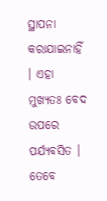ସ୍ଥାପନା କରାଯାଇନାହିଁ । ଏହା ମୁଖ୍ୟତଃ ବେଦ ଉପରେ ପର୍ଯ୍ୟବସିତ । ତେବେ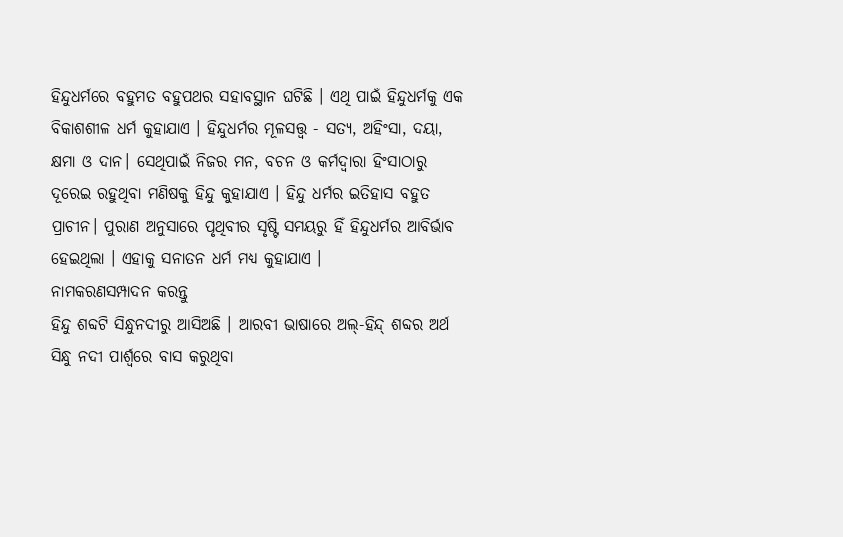ହିନ୍ଦୁଧର୍ମରେ ବହୁମତ ବହୁପଥର ସହାବସ୍ଥାନ ଘଟିଛି । ଏଥି ପାଇଁ ହିନ୍ଦୁଧର୍ମକୁ ଏକ ବିକାଶଶୀଳ ଧର୍ମ କୁହାଯାଏ । ହିନ୍ଦୁଧର୍ମର ମୂଳସତ୍ତ୍ୱ - ସତ୍ୟ, ଅହିଂସା, ଦୟା, କ୍ଷମା ଓ ଦାନ। ସେଥିପାଇଁ ନିଜର ମନ, ବଚନ ଓ କର୍ମଦ୍ୱାରା ହିଂସାଠାରୁ ଦୂରେଇ ରହୁଥିବା ମଣିଷକୁ ହିନ୍ଦୁ କୁହାଯାଏ । ହିନ୍ଦୁ ଧର୍ମର ଇତିହାସ ବହୁତ ପ୍ରାଚୀନ। ପୁରାଣ ଅନୁସାରେ ପୃଥିବୀର ସୃଷ୍ଟି ସମୟରୁ ହିଁ ହିନ୍ଦୁଧର୍ମର ଆବିର୍ଭାବ ହେଇଥିଲା । ଏହାକୁ ସନାତନ ଧର୍ମ ମଧ୍ୟ କୁହାଯାଏ ।
ନାମକରଣସମ୍ପାଦନ କରନ୍ତୁ
ହିନ୍ଦୁ ଶବ୍ଦଟି ସିନ୍ଧୁନଦୀରୁ ଆସିଅଛି । ଆରବୀ ଭାଷାରେ ଅଲ୍-ହିନ୍ଦ୍ ଶବ୍ଦର ଅର୍ଥ ସିନ୍ଧୁ ନଦୀ ପାର୍ଶ୍ୱରେ ବାସ କରୁଥିବା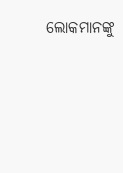ଲୋକମାନଙ୍କୁ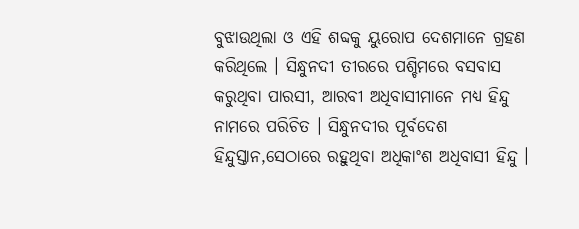ବୁଝାଉଥିଲା ଓ ଏହି ଶବ୍ଦକୁ ୟୁରୋପ ଦେଶମାନେ ଗ୍ରହଣ କରିଥିଲେ । ସିନ୍ଧୁନଦୀ ତୀରରେ ପଶ୍ଚିମରେ ବସବାସ କରୁଥିବା ପାରସୀ, ଆରବୀ ଅଧିବାସୀମାନେ ମଧ୍ୟ ହିନ୍ଦୁ ନାମରେ ପରିଚିତ । ସିନ୍ଧୁନଦୀର ପୂର୍ବଦେଶ ହିନ୍ଦୁସ୍ତାନ,ସେଠାରେ ରହୁଥିବା ଅଧିକାଂଶ ଅଧିବାସୀ ହିନ୍ଦୁ ।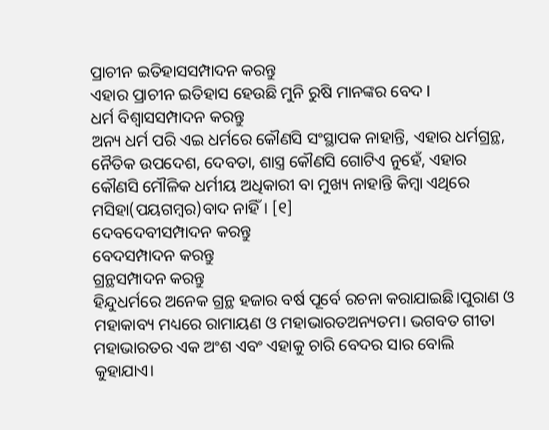ପ୍ରାଚୀନ ଇତିହାସସମ୍ପାଦନ କରନ୍ତୁ
ଏହାର ପ୍ରାଚୀନ ଇତିହାସ ହେଉଛି ମୁନି ରୁଷି ମାନଙ୍କର ବେଦ l
ଧର୍ମ ବିଶ୍ୱାସସମ୍ପାଦନ କରନ୍ତୁ
ଅନ୍ୟ ଧର୍ମ ପରି ଏଇ ଧର୍ମରେ କୌଣସି ସଂସ୍ଥାପକ ନାହାନ୍ତି, ଏହାର ଧର୍ମଗ୍ରନ୍ଥ, ନୈତିକ ଉପଦେଶ, ଦେବତା, ଶାସ୍ତ୍ର କୌଣସି ଗୋଟିଏ ନୁହେଁ, ଏହାର କୌଣସି ମୌଳିକ ଧର୍ମୀୟ ଅଧିକାରୀ ବା ମୁଖ୍ୟ ନାହାନ୍ତି କିମ୍ବା ଏଥିରେ ମସିହା(ପୟଗମ୍ବର)ବାଦ ନାହିଁ। [୧]
ଦେବଦେବୀସମ୍ପାଦନ କରନ୍ତୁ
ବେଦସମ୍ପାଦନ କରନ୍ତୁ
ଗ୍ରନ୍ଥସମ୍ପାଦନ କରନ୍ତୁ
ହିନ୍ଦୁଧର୍ମରେ ଅନେକ ଗ୍ରନ୍ଥ ହଜାର ବର୍ଷ ପୂର୍ବେ ରଚନା କରାଯାଇଛି।ପୁରାଣ ଓ ମହାକାବ୍ୟ ମଧ୍ୟରେ ରାମାୟଣ ଓ ମହାଭାରତଅନ୍ୟତମ। ଭଗବତ ଗୀତା ମହାଭାରତର ଏକ ଅଂଶ ଏବଂ ଏହାକୁ ଚାରି ବେଦର ସାର ବୋଲି କୁହାଯାଏ।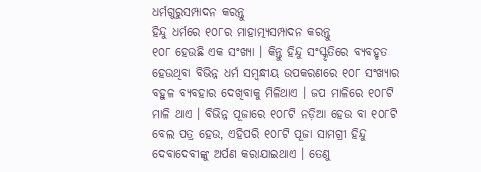ଧର୍ମଗୁରୁସମ୍ପାଦନ କରନ୍ତୁ
ହିନ୍ଦୁ ଧର୍ମରେ ୧୦୮ର ମାହାତ୍ମ୍ୟସମ୍ପାଦନ କରନ୍ତୁ
୧୦୮ ହେଉଛି ଏକ ସଂଖ୍ୟା । କିନ୍ତୁ ହିନ୍ଦୁ ସଂସ୍କୃତିରେ ବ୍ୟବହୃତ ହେଉଥିବା ବିଭିନ୍ନ ଧର୍ମ ସମ୍ବନ୍ଧୀୟ ଉପକରଣରେ ୧୦୮ ସଂଖ୍ୟାର ବହୁଳ ବ୍ୟବହାର ଦେଖିବାକୁ ମିଳିଥାଏ । ଜପ ମାଳିରେ ୧୦୮ଟି ମାଳି ଥାଏ । ବିଭିନ୍ନ ପୂଜାରେ ୧୦୮ଟି ନଡ଼ିଆ ହେଉ ବା ୧୦୮ଟି ବେଲ ପତ୍ର ହେଉ, ଏହିପରି ୧୦୮ଟି ପୂଜା ସାମଗ୍ରୀ ହିନ୍ଦୁ ଦେବାଦେବୀଙ୍କୁ ଅର୍ପଣ କରାଯାଇଥାଏ । ତେଣୁ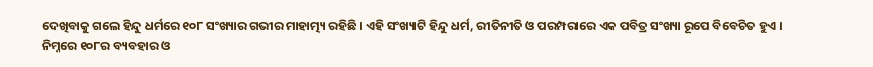ଦେଖିବାକୁ ଗଲେ ହିନ୍ଦୁ ଧର୍ମରେ ୧୦୮ ସଂଖ୍ୟାର ଗଭୀର ମାହାତ୍ମ୍ୟ ରହିଛି । ଏହି ସଂଖ୍ୟାଟି ହିନ୍ଦୁ ଧର୍ମ, ରୀତିନୀତି ଓ ପରମ୍ପରାରେ ଏକ ପବିତ୍ର ସଂଖ୍ୟା ରୂପେ ବିବେଚିତ ହୁଏ ।
ନିମ୍ନରେ ୧୦୮ର ବ୍ୟବହାର ଓ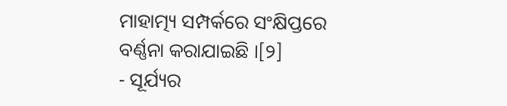ମାହାତ୍ମ୍ୟ ସମ୍ପର୍କରେ ସଂକ୍ଷିପ୍ତରେ ବର୍ଣ୍ଣନା କରାଯାଇଛି ।[୨]
- ସୂର୍ଯ୍ୟର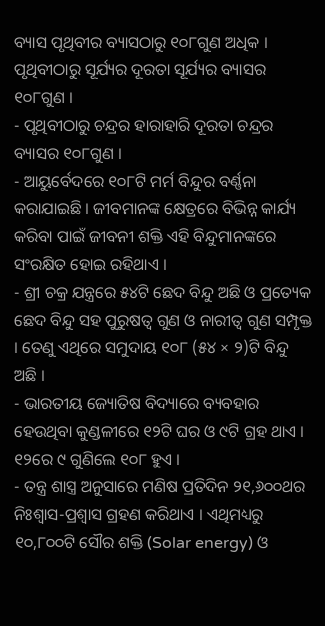ବ୍ୟାସ ପୃଥିବୀର ବ୍ୟାସଠାରୁ ୧୦୮ଗୁଣ ଅଧିକ । ପୃଥିବୀଠାରୁ ସୂର୍ଯ୍ୟର ଦୂରତା ସୂର୍ଯ୍ୟର ବ୍ୟାସର ୧୦୮ଗୁଣ ।
- ପୃଥିବୀଠାରୁ ଚନ୍ଦ୍ରର ହାରାହାରି ଦୂରତା ଚନ୍ଦ୍ରର ବ୍ୟାସର ୧୦୮ଗୁଣ ।
- ଆୟୁର୍ବେଦରେ ୧୦୮ଟି ମର୍ମ ବିନ୍ଦୁର ବର୍ଣ୍ଣନା କରାଯାଇଛି । ଜୀବମାନଙ୍କ କ୍ଷେତ୍ରରେ ବିଭିନ୍ନ କାର୍ଯ୍ୟ କରିବା ପାଇଁ ଜୀବନୀ ଶକ୍ତି ଏହି ବିନ୍ଦୁମାନଙ୍କରେ ସଂରକ୍ଷିତ ହୋଇ ରହିଥାଏ ।
- ଶ୍ରୀ ଚକ୍ର ଯନ୍ତ୍ରରେ ୫୪ଟି ଛେଦ ବିନ୍ଦୁ ଅଛି ଓ ପ୍ରତ୍ୟେକ ଛେଦ ବିନ୍ଦୁ ସହ ପୁରୁଷତ୍ୱ ଗୁଣ ଓ ନାରୀତ୍ୱ ଗୁଣ ସମ୍ପୃକ୍ତ । ତେଣୁ ଏଥିରେ ସମୁଦାୟ ୧୦୮ (୫୪ × ୨)ଟି ବିନ୍ଦୁ ଅଛି ।
- ଭାରତୀୟ ଜ୍ୟୋତିଷ ବିଦ୍ୟାରେ ବ୍ୟବହାର ହେଉଥିବା କୁଣ୍ଡଳୀରେ ୧୨ଟି ଘର ଓ ୯ଟି ଗ୍ରହ ଥାଏ । ୧୨ରେ ୯ ଗୁଣିଲେ ୧୦୮ ହୁଏ ।
- ତନ୍ତ୍ର ଶାସ୍ତ୍ର ଅନୁସାରେ ମଣିଷ ପ୍ରତିଦିନ ୨୧,୬୦୦ଥର ନିଃଶ୍ୱାସ-ପ୍ରଶ୍ୱାସ ଗ୍ରହଣ କରିଥାଏ । ଏଥିମଧ୍ୟରୁ ୧୦,୮୦୦ଟି ସୌର ଶକ୍ତି (Solar energy) ଓ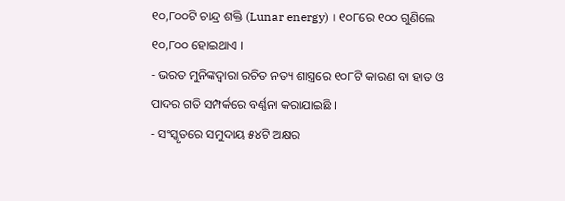୧୦,୮୦୦ଟି ଚାନ୍ଦ୍ର ଶକ୍ତି (Lunar energy) । ୧୦୮ରେ ୧୦୦ ଗୁଣିଲେ ୧୦,୮୦୦ ହୋଇଥାଏ ।
- ଭରତ ମୁନିଙ୍କଦ୍ୱାରା ରଚିତ ନତ୍ୟ ଶାସ୍ତ୍ରରେ ୧୦୮ଟି କାରଣ ବା ହାତ ଓ ପାଦର ଗତି ସମ୍ପର୍କରେ ବର୍ଣ୍ଣନା କରାଯାଇଛି ।
- ସଂସ୍କୃତରେ ସମୁଦାୟ ୫୪ଟି ଅକ୍ଷର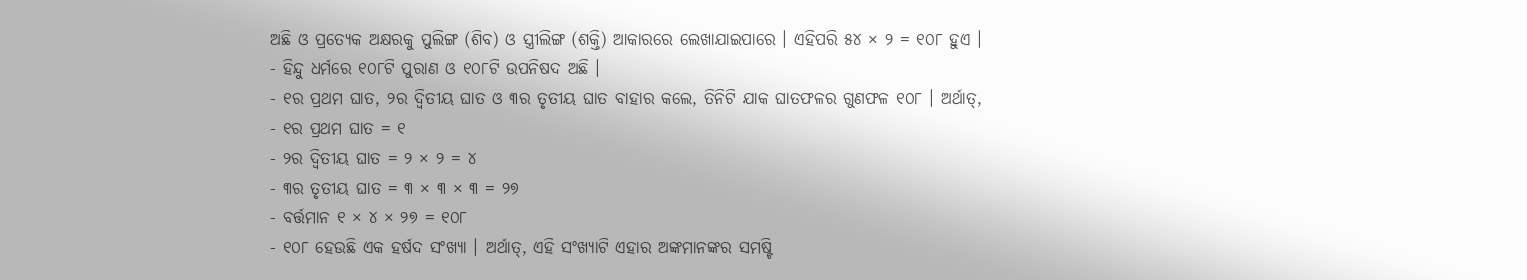ଅଛି ଓ ପ୍ରତ୍ୟେକ ଅକ୍ଷରକୁ ପୁଲିଙ୍ଗ (ଶିବ) ଓ ସ୍ତ୍ରୀଲିଙ୍ଗ (ଶକ୍ତି) ଆକାରରେ ଲେଖାଯାଇପାରେ । ଏହିପରି ୫୪ × ୨ = ୧୦୮ ହୁଏ ।
- ହିନ୍ଦୁ ଧର୍ମରେ ୧୦୮ଟି ପୁରାଣ ଓ ୧୦୮ଟି ଉପନିଷଦ ଅଛି ।
- ୧ର ପ୍ରଥମ ଘାତ, ୨ର ଦ୍ୱିତୀୟ ଘାତ ଓ ୩ର ତୃତୀୟ ଘାତ ବାହାର କଲେ, ତିନିଟି ଯାକ ଘାତଫଳର ଗୁଣଫଳ ୧୦୮ । ଅର୍ଥାତ୍,
- ୧ର ପ୍ରଥମ ଘାତ = ୧
- ୨ର ଦ୍ୱିତୀୟ ଘାତ = ୨ × ୨ = ୪
- ୩ର ତୃତୀୟ ଘାତ = ୩ × ୩ × ୩ = ୨୭
- ବର୍ତ୍ତମାନ ୧ × ୪ × ୨୭ = ୧୦୮
- ୧୦୮ ହେଉଛି ଏକ ହର୍ଷଦ ସଂଖ୍ୟା । ଅର୍ଥାତ୍, ଏହି ସଂଖ୍ୟାଟି ଏହାର ଅଙ୍କମାନଙ୍କର ସମଷ୍ଟି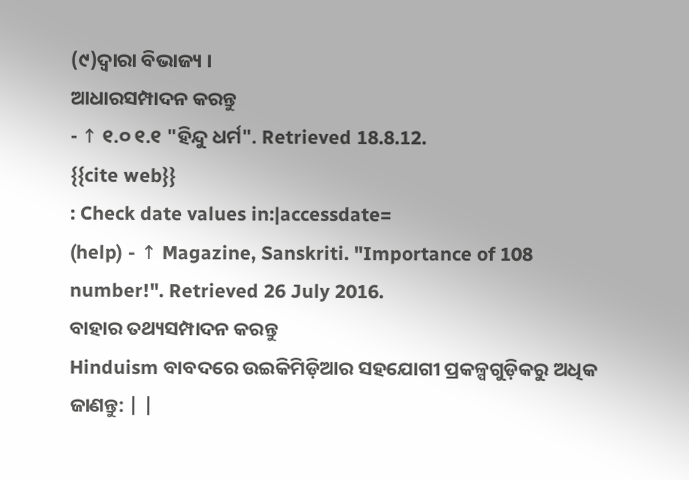(୯)ଦ୍ୱାରା ବିଭାଜ୍ୟ ।
ଆଧାରସମ୍ପାଦନ କରନ୍ତୁ
- ↑ ୧.୦ ୧.୧ "ହିନ୍ଦୁ ଧର୍ମ". Retrieved 18.8.12.
{{cite web}}
: Check date values in:|accessdate=
(help) - ↑ Magazine, Sanskriti. "Importance of 108 number!". Retrieved 26 July 2016.
ବାହାର ତଥ୍ୟସମ୍ପାଦନ କରନ୍ତୁ
Hinduism ବାବଦରେ ଉଇକିମିଡ଼ିଆର ସହଯୋଗୀ ପ୍ରକଳ୍ପଗୁଡ଼ିକରୁ ଅଧିକ ଜାଣନ୍ତୁ: | |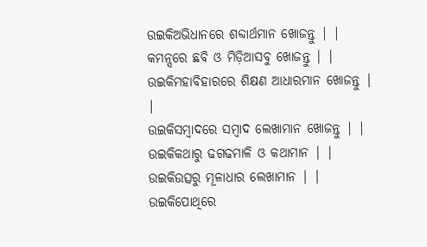ଉଇକିଅଭିଧାନରେ ଶବ୍ଦାର୍ଥମାନ ଖୋଜନ୍ତୁ | |
କମନ୍ସରେ ଛବି ଓ ମିଡ଼ିଆସବୁ ଖୋଜନ୍ତୁ | |
ଉଇକିମହାବିହାରରେ ଶିକ୍ଷଣ ଆଧାରମାନ ଖୋଜନ୍ତୁ | |
ଉଇକିସମ୍ବାଦରେ ସମ୍ବାଦ ଲେଖାମାନ ଖୋଜନ୍ତୁ | |
ଉଇକିକଥାରୁ ଢଗଢମାଳି ଓ କଥାମାନ | |
ଉଇକିଉତ୍ସରୁ ମୂଳାଧାର ଲେଖାମାନ | |
ଉଇକିପୋଥିରେ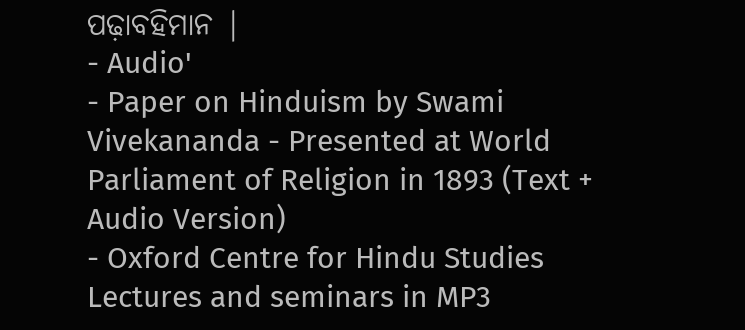ପଢ଼ାବହିମାନ |
- Audio'
- Paper on Hinduism by Swami Vivekananda - Presented at World Parliament of Religion in 1893 (Text + Audio Version)
- Oxford Centre for Hindu Studies Lectures and seminars in MP3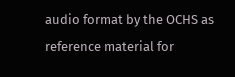audio format by the OCHS as reference material for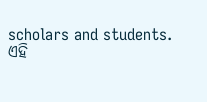scholars and students.
ଏହି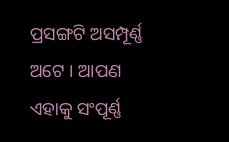ପ୍ରସଙ୍ଗଟି ଅସମ୍ପୂର୍ଣ୍ଣ ଅଟେ । ଆପଣ ଏହାକୁ ସଂପୂର୍ଣ୍ଣ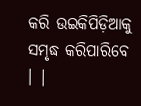କରି ଉଇକିପିଡ଼ିଆକୁ ସମୃଦ୍ଧ କରିପାରିବେ । |